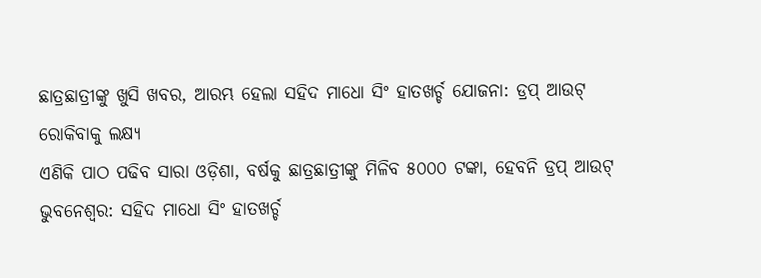ଛାତ୍ରଛାତ୍ରୀଙ୍କୁ ଖୁସି ଖବର, ଆରମ୍ଭ ହେଲା ସହିଦ ମାଧୋ ସିଂ ହାତଖର୍ଚ୍ଚ ଯୋଜନା: ଡ୍ରପ୍ ଆଉଟ୍ ରୋକିବାକୁ ଲକ୍ଷ୍ୟ
ଏଣିକି ପାଠ ପଢିବ ସାରା ଓଡ଼ିଶା, ବର୍ଷକୁ ଛାତ୍ରଛାତ୍ରୀଙ୍କୁ ମିଳିବ ୫୦୦୦ ଟଙ୍କା, ହେବନି ଡ୍ରପ୍ ଆଉଟ୍
ଭୁବନେଶ୍ୱର: ସହିଦ ମାଧୋ ସିଂ ହାତଖର୍ଚ୍ଚ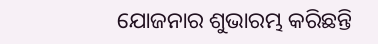ଯୋଜନାର ଶୁଭାରମ୍ଭ କରିଛନ୍ତି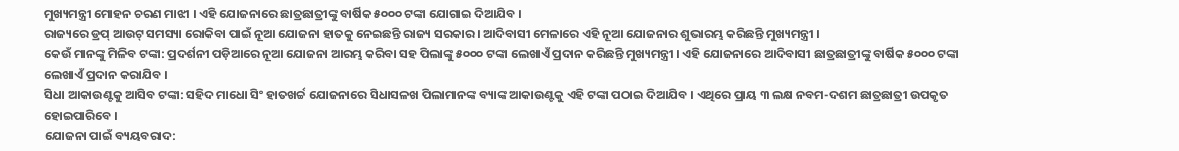ମୁଖ୍ୟମନ୍ତ୍ରୀ ମୋହନ ଚରଣ ମାଝୀ । ଏହି ଯୋଜନାରେ ଛାତ୍ରଛାତ୍ରୀଙ୍କୁ ବାର୍ଷିକ ୫୦୦୦ ଟଙ୍କା ଯୋଗାଇ ଦିଆଯିବ ।
ରାଜ୍ୟରେ ଡ୍ରପ୍ ଆଉଟ୍ ସମସ୍ୟା ରୋକିବା ପାଇଁ ନୂଆ ଯୋଜନା ହାତକୁ ନେଇଛନ୍ତି ରାଜ୍ୟ ସରକାର । ଆଦିବାସୀ ମେଳାରେ ଏହି ନୂଆ ଯୋଜନାର ଶୁଭାରମ୍ଭ କରିଛନ୍ତି ମୁଖ୍ୟମନ୍ତ୍ରୀ ।
କେଉଁ ମାନଙ୍କୁ ମିଳିବ ଟଙ୍କା: ପ୍ରଦର୍ଶନୀ ପଡ଼ିଆରେ ନୂଆ ଯୋଜନା ଆରମ୍ଭ କରିବା ସହ ପିଲାଙ୍କୁ ୫୦୦୦ ଟଙ୍କା ଲେଖାଏଁ ପ୍ରଦାନ କରିଛନ୍ତି ମୁଖ୍ୟମନ୍ତ୍ରୀ । ଏହି ଯୋଜନାରେ ଆଦିବାସୀ ଛାତ୍ରଛାତ୍ରୀଙ୍କୁ ବାର୍ଷିକ ୫୦୦୦ ଟଙ୍କା ଲେଖାଏଁ ପ୍ରଦାନ କରାଯିବ ।
ସିଧା ଆକାଉଣ୍ଟକୁ ଆସିବ ଟଙ୍କା: ସହିଦ ମାଧୋ ସିଂ ହାତଖର୍ଚ୍ଚ ଯୋଜନାରେ ସିଧାସଳଖ ପିଲାମାନଙ୍କ ବ୍ୟାଙ୍କ ଆକାଉଣ୍ଟକୁ ଏହି ଟଙ୍କା ପଠାଇ ଦିଆଯିବ । ଏଥିରେ ପ୍ରାୟ ୩ ଲକ୍ଷ ନବମ-ଦଶମ ଛାତ୍ରଛାତ୍ରୀ ଉପକୃତ ହୋଇପାରିବେ ।
ଯୋଜନା ପାଇଁ ବ୍ୟୟବରାଦ: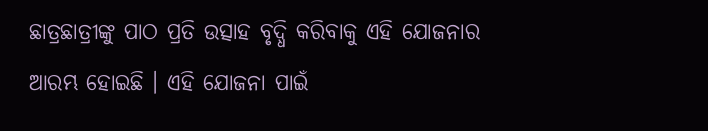ଛାତ୍ରଛାତ୍ରୀଙ୍କୁ ପାଠ ପ୍ରତି ଉତ୍ସାହ ବୃଦ୍ଧି କରିବାକୁ ଏହି ଯୋଜନାର ଆରମ୍ଭ ହୋଇଛି । ଏହି ଯୋଜନା ପାଇଁ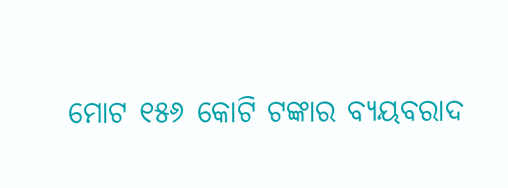ମୋଟ ୧୫୬ କୋଟି ଟଙ୍କାର ବ୍ୟୟବରାଦ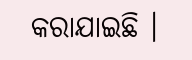କରାଯାଇଛି ।